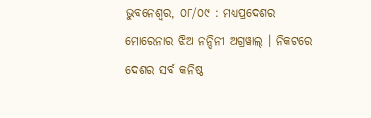ଭୁବନେଶ୍ଵର, ୦୮/୦୯ : ମଧ୍ୟପ୍ରଦେଶର ମୋରେନାର ଝିଅ ନନ୍ଦିନୀ ଅଗ୍ରୱାଲ୍ । ନିକଟରେ ଦେଶର ସର୍ବ କନିଷ୍ଠ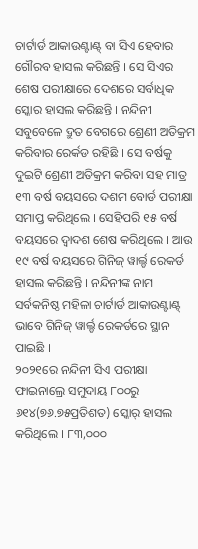ଚାର୍ଟାର୍ଡ ଆକାଉଣ୍ଟାଣ୍ଟ୍ ବା ସିଏ ହେବାର ଗୌରବ ହାସଲ କରିଛନ୍ତି । ସେ ସିଏର ଶେଷ ପରୀକ୍ଷାରେ ଦେଶରେ ସର୍ବାଧିକ ସ୍କୋର ହାସଲ କରିଛନ୍ତି । ନନ୍ଦିନୀ ସବୁବେଳେ ଦ୍ରୁତ ବେଗରେ ଶ୍ରେଣୀ ଅତିକ୍ରମ କରିବାର ରେର୍କଡ ରହିଛି । ସେ ବର୍ଷକୁ ଦୁଇଟି ଶ୍ରେଣୀ ଅତିକ୍ରମ କରିବା ସହ ମାତ୍ର ୧୩ ବର୍ଷ ବୟସରେ ଦଶମ ବୋର୍ଡ ପରୀକ୍ଷା ସମାପ୍ତ କରିଥିଲେ । ସେହିପରି ୧୫ ବର୍ଷ ବୟସରେ ଦ୍ୱାଦଶ ଶେଷ କରିଥିଲେ । ଆଉ ୧୯ ବର୍ଷ ବୟସରେ ଗିନିଜ୍ ୱାର୍ଲ୍ଡ ରେକର୍ଡ ହାସଲ କରିଛନ୍ତି । ନନ୍ଦିନୀଙ୍କ ନାମ ସର୍ବକନିଷ୍ଠ ମହିଳା ଚାର୍ଟାର୍ଡ ଆକାଉଣ୍ଟାଣ୍ଟ୍ ଭାବେ ଗିନିଜ୍ ୱାର୍ଲ୍ଡ ରେକର୍ଡରେ ସ୍ଥାନ ପାଇଛି ।
୨୦୨୧ରେ ନନ୍ଦିନୀ ସିଏ ପରୀକ୍ଷା ଫାଇନାଲ୍ରେ ସମୁଦାୟ ୮୦୦ରୁ ୬୧୪(୭୬.୭୫ପ୍ରତିଶତ) ସ୍କୋର୍ ହାସଲ କରିଥିଲେ । ୮୩,୦୦୦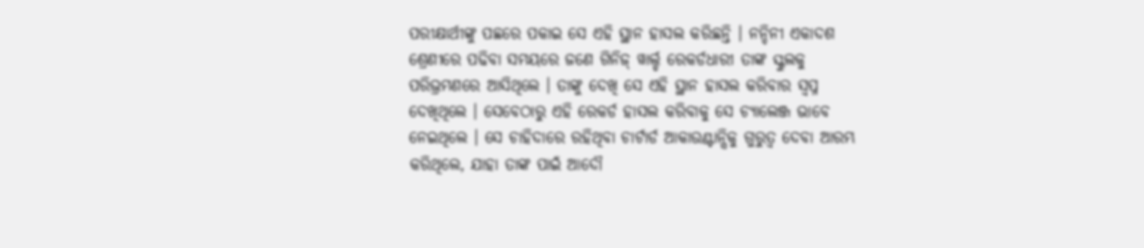ପରୀକ୍ଷାର୍ଥୀଙ୍କୁ ପଛରେ ପକାଇ ସେ ଏହି ସ୍ଥାନ ହାସଲ କରିଛନ୍ତି । ନନ୍ଦିନୀ ଏକାଦଶ ଶ୍ରେଣୀରେ ପଢିବା ସମୟରେ ଜଣେ ଗିନିଜ୍ ୱାର୍ଲ୍ଡ ରେକର୍ଡଧାରୀ ତାଙ୍କ ସ୍କୁଲକୁ ପରିଭ୍ରମଣରେ ଆସିଥିଲେ । ତାଙ୍କୁ ଦେଖି ସେ ଏହି ସ୍ଥାନ ହାସଲ କରିବାର ସ୍ୱପ୍ନ ଦେଖିଥିଲେ । ସେବେଠାରୁ ଏହି ରେକର୍ଡ ହାସଲ କରିବାକୁ ସେ ଚ୍ୟାଲେଞ୍ଜ ଭାବେ ନେଇଥିଲେ । ସେ ଚାହିଦାରେ ରହିଥିବା ଚାର୍ଟାର୍ଡ ଆକାଉଣ୍ଟାନ୍ସିକୁ ଗୁରୁତ୍ୱ ଦେବା ଆରମ୍ଭ କରିଥିଲେ, ଯାହା ତାଙ୍କ ପାଇଁ ଆଦୌ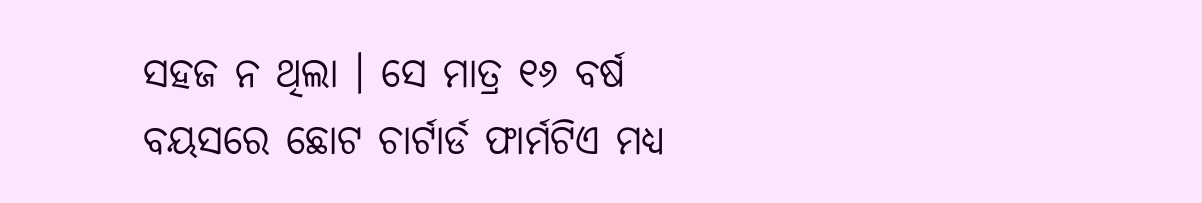ସହଜ ନ ଥିଲା । ସେ ମାତ୍ର ୧୬ ବର୍ଷ ବୟସରେ ଛୋଟ ଚାର୍ଟାର୍ଡ ଫାର୍ମଟିଏ ମଧ୍ୟ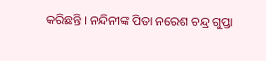କରିଛନ୍ତି । ନନ୍ଦିନୀଙ୍କ ପିତା ନରେଶ ଚନ୍ଦ୍ର ଗୁପ୍ତା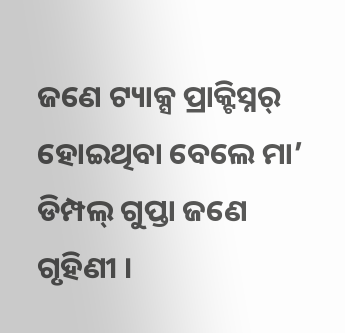ଜଣେ ଟ୍ୟାକ୍ସ ପ୍ରାକ୍ଟିସ୍ନର୍ ହୋଇଥିବା ବେଲେ ମା’ ଡିମ୍ପଲ୍ ଗୁପ୍ତା ଜଣେ ଗୃହିଣୀ ।